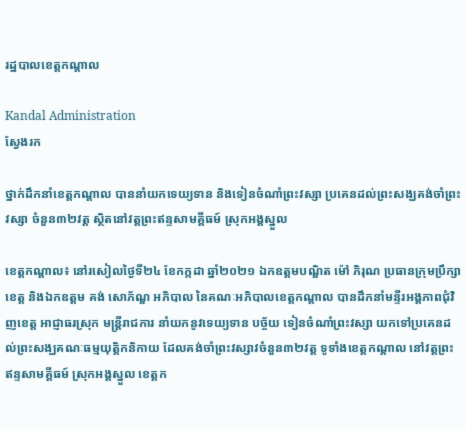រដ្ឋបាលខេត្តកណ្តាល

Kandal Administration
ស្វែងរក

ថ្នាក់ដឹកនាំខេត្តកណ្តាល បាននាំយកទេយ្យទាន និងទៀនចំណាំព្រះវស្សា ប្រគេនដល់ព្រះសង្ឃគង់ចាំព្រះវស្សា ចំនួន៣២វត្ត ស្ថិតនៅវត្តព្រះឥន្ទសាមគ្គីធម៍ ស្រុកអង្គស្នួល

ខេត្តកណ្តាល៖ នៅរសៀលថ្ងៃទី២៤ ខែកក្កដា ឆ្នាំ២០២១ ឯកឧត្ដមបណ្ឌិត ម៉ៅ ភិរុណ ប្រធានក្រុមប្រឹក្សាខេត្ត និងឯកឧត្ដម គង់ សោភ័ណ្ឌ អភិបាល នៃគណៈអភិបាលខេត្តកណ្ដាល បានដឹកនាំមន្ទីរអង្គភាពជុំវិញខេត្ត អាជ្ញាធរស្រុក មន្ត្រីរាជការ នាំយកនូវទេយ្យទាន បច្ច័យ ទៀនចំណាំព្រះវស្សា យកទៅប្រគេនដល់ព្រះសង្ឃគណៈធម្មយុត្តិកនិកាយ ដែលគង់ចាំព្រះវស្សាវចំនួន៣២វត្ត ទូទាំងខេត្តកណ្ដាល នៅវត្តព្រះឥន្ទសាមគ្គីធម៍ ស្រុកអង្គស្នួល ខេត្តក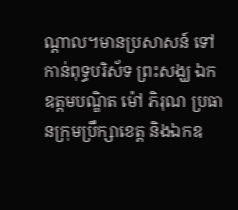ណ្ដាល។មានប្រសាសន៍ ទៅកាន់ពុទ្ធបរិស័ទ ព្រះសង្ឃ ឯកឧត្ដមបណ្ឌិត ម៉ៅ ភិរុណ ប្រធានក្រុមប្រឹក្សាខេត្ត និងឯកឧ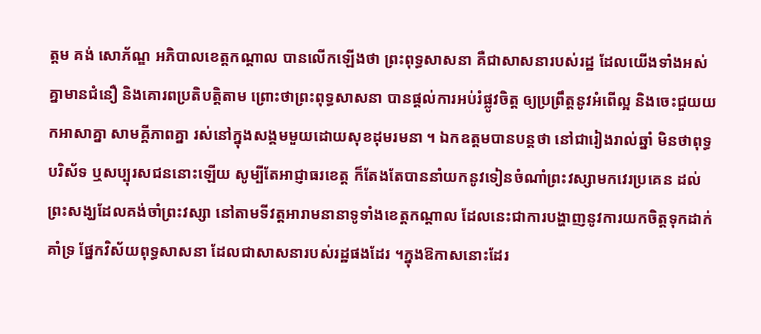ត្ដម គង់ សោភ័ណ្ឌ អភិបាលខេត្តកណ្ដាល បានលើកឡើងថា ព្រះពុទ្ធសាសនា គឺជាសាសនារបស់រដ្ឋ ដែលយើងទាំងអស់គ្នាមានជំនឿ និងគោរពប្រតិបត្តិតាម ព្រោះថាព្រះពុទ្ធសាសនា បានផ្តល់ការអប់រំផ្លូវចិត្ត ឲ្យប្រព្រឹត្តនូវអំពើល្អ និងចេះជួយយកអាសាគ្នា សាមគ្គីភាពគ្នា រស់នៅក្នុងសង្គមមួយដោយសុខដុមរមនា ។ ឯកឧត្តមបានបន្តថា នៅជារៀងរាល់ឆ្នាំ មិនថាពុទ្ធបរិស័ទ ឬសប្បុរសជននោះឡើយ សូម្បីតែអាជ្ញាធរខេត្ត ក៏តែងតែបាននាំយកនូវទៀនចំណាំព្រះវស្សាមកវេរប្រគេន ដល់ព្រះសង្ឃដែលគង់ចាំព្រះវស្សា នៅតាមទីវត្តអារាមនានាទូទាំងខេត្តកណ្តាល ដែលនេះជាការបង្ហាញនូវការយកចិត្តទុកដាក់គាំទ្រ ផ្នែកវិស័យពុទ្ធសាសនា ដែលជាសាសនារបស់រដ្ឋផងដែរ ។ក្នុងឱកាសនោះដែរ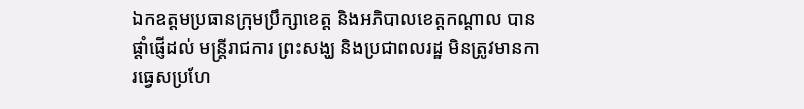ឯកឧត្ដមប្រធានក្រុមប្រឹក្សាខេត្ត និងអភិបាលខេត្តកណ្ដាល បានផ្ដាំផ្ញើដល់ មន្ត្រីរាជការ ព្រះសង្ឃ និងប្រជាពលរដ្ឋ មិនត្រូវមានការធ្វេសប្រហែ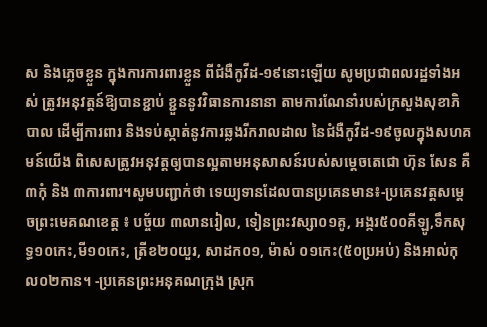ស និងភ្លេចខ្លួន ក្នុងការការពារខ្លួន ពីជំងឺកូវីដ-១៩នោះឡើយ សូមប្រជាពលរដ្ឋទាំងអស់ ត្រូវអនុវត្តន៍ឱ្យបានខ្ជាប់ ខ្ជួននូវវិធានការនានា តាមការណែនាំរបស់ក្រសួងសុខាភិបាល ដើម្បីការពារ និងទប់ស្កាត់នូវការឆ្លងរីករាលដាល នៃជំងឺកូវីដ-១៩ចូលក្នុងសហគមន៍យើង ពិសេសត្រូវអនុវត្តឲ្យបានល្អតាមអនុសាសន៍របស់សម្តេចតេជោ ហ៊ុន សែន គឺ ៣កុំ និង ៣ការពារ។សូមបញ្ជាក់ថា ទេយ្យទានដែលបានប្រគេនមាន៖-ប្រគេនវត្តសម្តេចព្រះមេគណខេត្ត ៖ បច្ច័យ ៣លានរៀល, ទៀនព្រះវស្សា០១គូ, អង្ករ៥០០គីឡូ,ទឹកសុទ្ធ១០កេះ,មី១០កេះ, ត្រីខ២០យួរ, សាដក០១, ម៉ាស់ ០១កេះ(៥០ប្រអប់) និងអាល់កុល០២កាន។ -ប្រគេនព្រះអនុគណក្រុង ស្រុក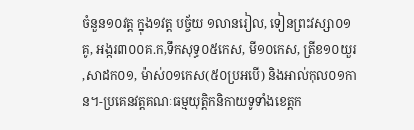ចំនួន១០វត្ត ក្នុង១វត្ត បច្ច័យ ១លានរៀល, ទៀនព្រះវស្សា០១គូ, អង្ករ៣០០គ.ក,ទឹកសុទ្ធ០៥កេស, មី១០កេស, ត្រីខ១០យួរ ,សាដក០១, ម៉ាស់០១កេស(៥០ប្រអបើ) និងអាល់កុល០១កាន។-ប្រគេនវត្តគណៈធម្មយុត្តិកនិកាយទូទាំងខេត្តក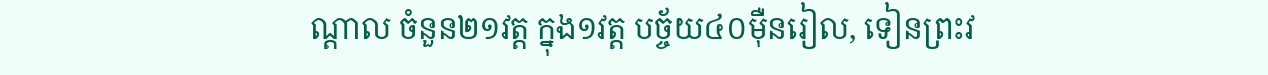ណ្ដាល ចំនួន២១វត្ត ក្នុង១វត្ត បច្ច័យ៤០ម៉ឺនរៀល, ទៀនព្រះវ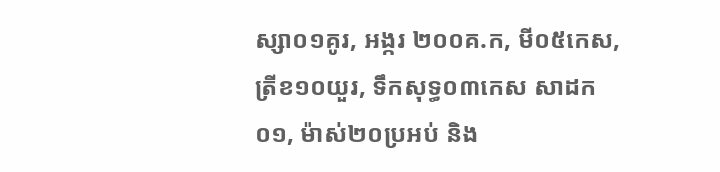ស្សា០១គូរ, អង្ករ ២០០គ.ក, មី០៥កេស, ត្រីខ១០យួរ, ទឹកសុទ្ធ០៣កេស សាដក០១, ម៉ាស់២០ប្រអប់ និង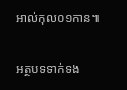អាល់កុល០១កាន៕

អត្ថបទទាក់ទង